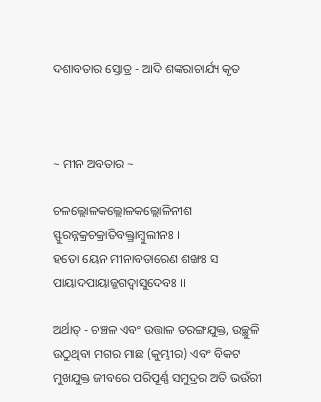ଦଶାବତାର ସ୍ତୋତ୍ର - ଆଦି ଶଙ୍କରାଚାର୍ଯ୍ୟ କୃତ



~ ମୀନ ଅବତାର ~

ଚଳଲ୍ଲୋଳକଲ୍ଲୋଳକଲ୍ଲୋଳିନୀଶ ସ୍ଫୁରନ୍ନକ୍ରଚକ୍ରାତିବକ୍ତ୍ରାମ୍ବୁଲୀନଃ ।
ହତୋ ୟେନ ମୀନାବତାରେଣ ଶଙ୍ଖଃ ସ ପାୟାଦପାୟାଜ୍ଜଗଦ୍ବାସୁଦେବଃ ।।

ଅର୍ଥାତ୍ - ଚଞ୍ଚଳ ଏବଂ ଉତ୍ତାଳ ତରଙ୍ଗଯୁକ୍ତ, ଉଚ୍ଛୁଳି ଉଠୁଥିବା ମଗର ମାଛ (କୁମ୍ଭୀର) ଏବଂ ବିକଟ ମୁଖଯୁକ୍ତ ଜୀବରେ ପରିପୂର୍ଣ୍ଣ ସମୁଦ୍ରର ଅତି ଭଉଁରୀ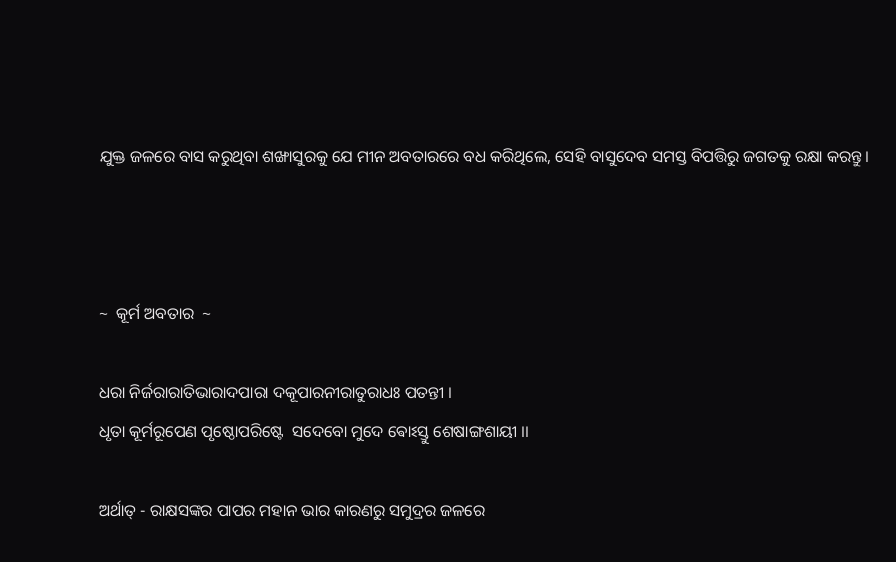ଯୁକ୍ତ ଜଳରେ ବାସ କରୁଥିବା ଶଙ୍ଖାସୁରକୁ ଯେ ମୀନ ଅବତାରରେ ବଧ କରିଥିଲେ, ସେହି ବାସୁଦେବ ସମସ୍ତ ବିପତ୍ତିରୁ ଜଗତକୁ ରକ୍ଷା କରନ୍ତୁ ।



~  କୂର୍ମ ଅବତାର  ~

ଧରା ନିର୍ଜରାରାତିଭାରାଦପାରା ଦକୂପାରନୀରାତୁରାଧଃ ପତନ୍ତୀ ।
ଧୃତା କୂର୍ମରୂପେଣ ପୃଷ୍ଠୋପରିଷ୍ଟେ  ସଦେବୋ ମୁଦେ ଵୋଽସ୍ତୁ ଶେଷାଙ୍ଗଶାୟୀ ।।

ଅର୍ଥାତ୍ - ରାକ୍ଷସଙ୍କର ପାପର ମହାନ ଭାର କାରଣରୁ ସମୁଦ୍ରର ଜଳରେ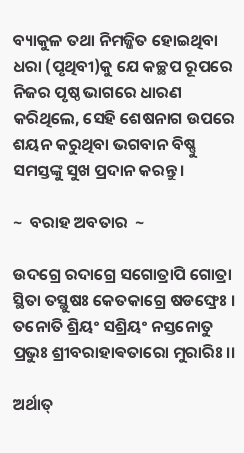ବ୍ୟାକୁଳ ତଥା ନିମଜ୍ଜିତ ହୋଇଥିବା ଧରା (ପୃଥିବୀ)କୁ ଯେ କଚ୍ଛପ ରୂପରେ ନିଜର ପୃଷ୍ଠ ଭାଗରେ ଧାରଣ କରିଥିଲେ, ସେହି ଶେଷନାଗ ଉପରେ ଶୟନ କରୁଥିବା ଭଗବାନ ବିଷ୍ଣୁ ସମସ୍ତଙ୍କୁ ସୁଖ ପ୍ରଦାନ କରନ୍ତୁ ।

~  ବରାହ ଅବତାର  ~

ଉଦଗ୍ରେ ରଦାଗ୍ରେ ସଗୋତ୍ରାପି ଗୋତ୍ରା
ସ୍ଥିତା ତସ୍ଥୁଷଃ କେତକାଗ୍ରେ ଷଡଙ୍ଘ୍ରେଃ ।
ତନୋତି ଶ୍ରିୟଂ ସଶ୍ରିୟଂ ନସ୍ତନୋତୁ
ପ୍ରଭୁଃ ଶ୍ରୀବରାହାଵତାରୋ ମୁରାରିଃ ।।

ଅର୍ଥାତ୍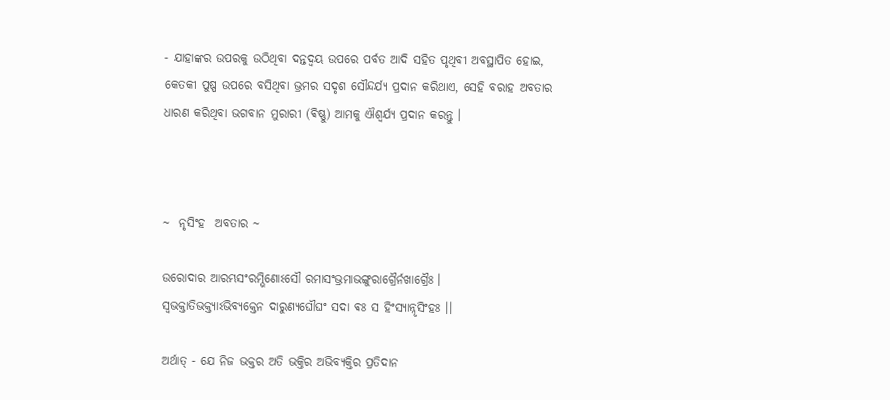- ଯାହାଙ୍କର ଉପରକୁ ଉଠିଥିବା ଦନ୍ତଦ୍ବୟ ଉପରେ ପର୍ବତ ଆଦି ସହିତ ପୃଥିବୀ ଅବସ୍ଥାପିତ ହୋଇ, କେତକୀ ପୁଷ୍ପ ଉପରେ ବସିଥିବା ଭ୍ରମର ସଦୃଶ ସୌନ୍ଦର୍ଯ୍ୟ ପ୍ରଦାନ କରିଥାଏ, ସେହି ବରାହ ଅବତାର ଧାରଣ କରିଥିବା ଭଗବାନ ମୁରାରୀ (ଵିଷ୍ଣୁ) ଆମକୁ ଐଶ୍ୱର୍ଯ୍ୟ ପ୍ରଦାନ କରନ୍ତୁ ।



~  ନୃସିଂହ  ଅବତାର ~

ଉରୋଦାର ଆରମ୍ଭସଂରମ୍ଭିଣୋଽସୌ ରମାସଂଭ୍ରମାଭଙ୍ଗୁରାଗ୍ରୈର୍ନଖାଗ୍ରୈଃ ।
ସ୍ବଭକ୍ତାତିଭକ୍ତ୍ୟାଽଭିବ୍ୟକ୍ତେନ ଦାରୁଣ୍ୟଘୌଘଂ ସଦା ଵଃ ସ ହିଂସ୍ଯାନ୍ନୃସିଂହଃ ।।

ଅର୍ଥାତ୍ - ଯେ ନିଜ ଭକ୍ତର ଅତି ଭକ୍ତିର ଅଭିବ୍ୟକ୍ତିର ପ୍ରତିଦାନ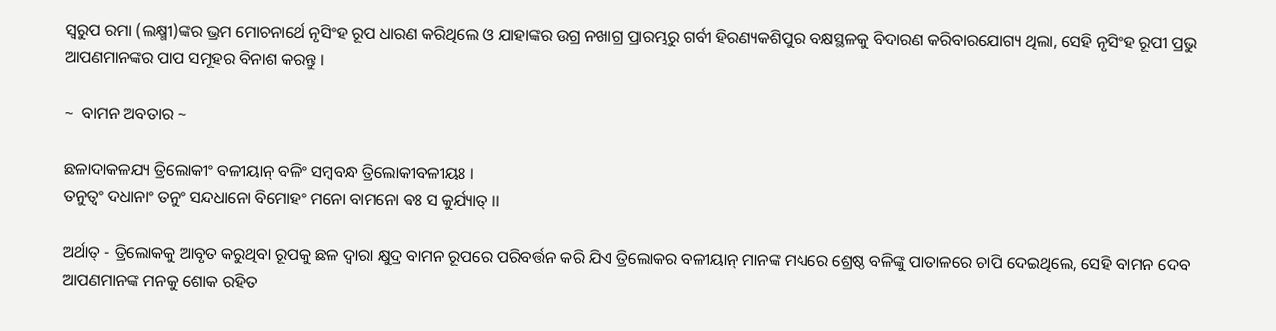ସ୍ୱରୁପ ରମା (ଲକ୍ଷ୍ମୀ)ଙ୍କର ଭ୍ରମ ମୋଚନାର୍ଥେ ନୃସିଂହ ରୂପ ଧାରଣ କରିଥିଲେ ଓ ଯାହାଙ୍କର ଉଗ୍ର ନଖାଗ୍ର ପ୍ରାରମ୍ଭରୁ ଗର୍ବୀ ହିରଣ୍ୟକଶିପୁର ବକ୍ଷସ୍ଥଳକୁ ବିଦାରଣ କରିବାରଯୋଗ୍ୟ ଥିଲା, ସେହି ନୃସିଂହ ରୂପୀ ପ୍ରଭୁ ଆପଣମାନଙ୍କର ପାପ ସମୂହର ବିନାଶ କରନ୍ତୁ ।

~  ବାମନ ଅବତାର ~

ଛଳାଦାକଳଯ୍ୟ ତ୍ରିଲୋକୀଂ ବଳୀୟାନ୍ ବଳିଂ ସମ୍ବବନ୍ଧ ତ୍ରିଲୋକୀବଳୀୟଃ ।
ତନୁତ୍ଵଂ ଦଧାନାଂ ତନୁଂ ସନ୍ଦଧାନୋ ବିମୋହଂ ମନୋ ବାମନୋ ଵଃ ସ କୁର୍ଯ୍ୟାତ୍ ।।

ଅର୍ଥାତ୍ - ତ୍ରିଲୋକକୁ ଆବୃତ କରୁଥିବା ରୂପକୁ ଛଳ ଦ୍ୱାରା କ୍ଷୁଦ୍ର ବାମନ ରୂପରେ ପରିବର୍ତ୍ତନ କରି ଯିଏ ତ୍ରିଲୋକର ବଳୀୟାନ୍ ମାନଙ୍କ ମଧ୍ୟରେ ଶ୍ରେଷ୍ଠ ବଳିଙ୍କୁ ପାତାଳରେ ଚାପି ଦେଇଥିଲେ, ସେହି ବାମନ ଦେବ ଆପଣମାନଙ୍କ ମନକୁ ଶୋକ ରହିତ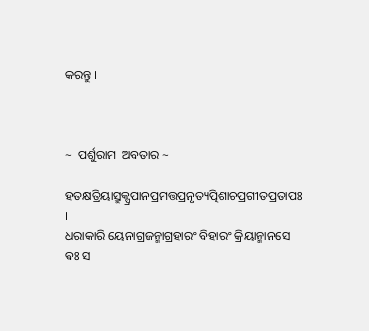କରନ୍ତୁ ।



~  ପର୍ଶୁରାମ  ଅବତାର ~

ହତକ୍ଷତ୍ରିୟାସ୍ରୁକ୍ପ୍ରପାନପ୍ରମତ୍ତପ୍ରନୃତ୍ୟତ୍ପିଶାଚପ୍ରଗୀତପ୍ରତାପଃ ।
ଧରାକାରି ୟେନାଗ୍ରଜନ୍ମାଗ୍ରହାରଂ ବିହାରଂ କ୍ରିୟାନ୍ମାନସେ ଵଃ ସ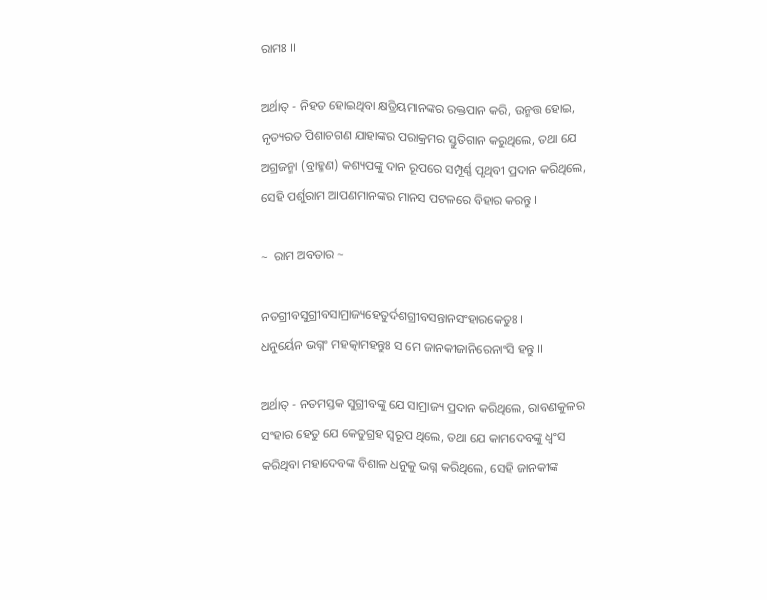ରାମଃ ।।

ଅର୍ଥାତ୍ - ନିହତ ହୋଇଥିବା କ୍ଷତ୍ରିୟମାନଙ୍କର ରକ୍ତପାନ କରି, ଉନ୍ମତ୍ତ ହୋଇ, ନୃତ୍ୟରତ ପିଶାଚଗଣ ଯାହାଙ୍କର ପରାକ୍ରମର ସ୍ତୁତିଗାନ କରୁଥିଲେ, ତଥା ଯେ ଅଗ୍ରଜନ୍ମା (ବ୍ରାହ୍ମଣ) କଶ୍ୟପଙ୍କୁ ଦାନ ରୂପରେ ସମ୍ପୂର୍ଣ୍ଣ ପୃଥିବୀ ପ୍ରଦାନ କରିଥିଲେ, ସେହି ପର୍ଶୁରାମ ଆପଣମାନଙ୍କର ମାନସ ପଟଳରେ ବିହାର କରନ୍ତୁ ।

~  ରାମ ଅବତାର ~

ନତଗ୍ରୀବସୁଗ୍ରୀବସାମ୍ରାଜ୍ୟହେତୁର୍ଦଶଗ୍ରୀବସନ୍ତାନସଂହାରକେତୁଃ ।
ଧନୁର୍ୟେନ ଭଗ୍ନଂ ମହତ୍କାମହନ୍ତୁଃ ସ ମେ ଜାନକୀଜାନିରେନାଂସି ହନ୍ତୁ ।।

ଅର୍ଥାତ୍ - ନତମସ୍ତକ ସୁଗ୍ରୀବଙ୍କୁ ଯେ ସାମ୍ରାଜ୍ୟ ପ୍ରଦାନ କରିଥିଲେ, ରାବଣକୁଳର ସଂହାର ହେତୁ ଯେ କେତୁଗ୍ରହ ସ୍ବରୂପ ଥିଲେ, ତଥା ଯେ କାମଦେବଙ୍କୁ ଧ୍ବଂସ କରିଥିବା ମହାଦେବଙ୍କ ବିଶାଳ ଧନୁକୁ ଭଗ୍ନ କରିଥିଲେ, ସେହି ଜାନକୀଙ୍କ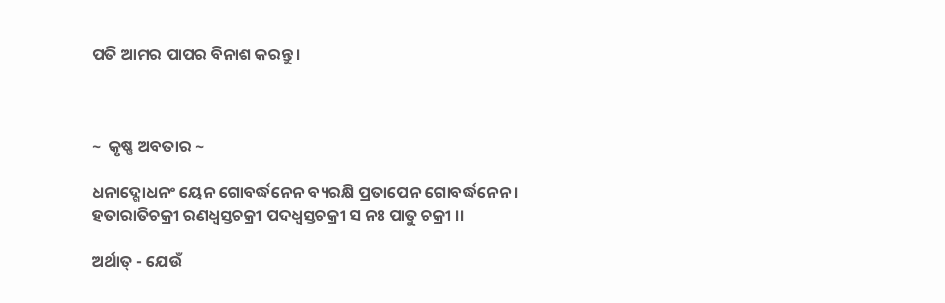ପତି ଆମର ପାପର ବିନାଶ କରନ୍ତୁ ।



~  କୃଷ୍ଣ ଅବତାର ~

ଧନାଦ୍ଗୋଧନଂ ୟେନ ଗୋବର୍ଦ୍ଧନେନ ବ୍ୟରକ୍ଷି ପ୍ରତାପେନ ଗୋବର୍ଦ୍ଧନେନ ।
ହତାରାତିଚକ୍ରୀ ରଣଧ୍ୱସ୍ତଚକ୍ରୀ ପଦଧ୍ୱସ୍ତଚକ୍ରୀ ସ ନଃ ପାତୁ ଚକ୍ରୀ ।।

ଅର୍ଥାତ୍ - ଯେଉଁ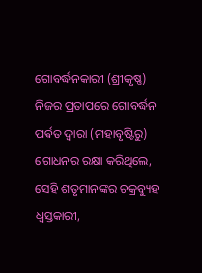ଗୋବର୍ଦ୍ଧନକାରୀ (ଶ୍ରୀକୃଷ୍ଣ) ନିଜର ପ୍ରତାପରେ ଗୋବର୍ଦ୍ଧନ ପର୍ଵତ ଦ୍ୱାରା (ମହାବୃଷ୍ଟିରୁ) ଗୋଧନର ରକ୍ଷା କରିଥିଲେ, ସେହି ଶତୃମାନଙ୍କର ଚକ୍ରବ୍ୟୁହ ଧ୍ୱସ୍ତକାରୀ,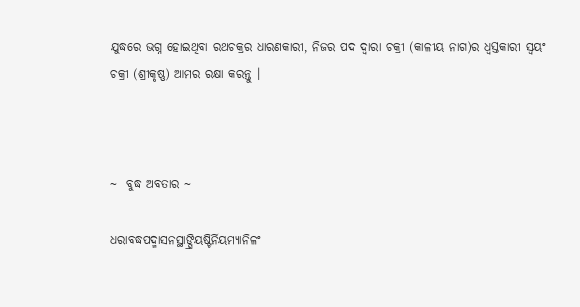ଯୁଦ୍ଧରେ ଭଗ୍ନ ହୋଇଥିବା ରଥଚକ୍ରର ଧାରଣକାରୀ, ନିଜର ପଦ ଦ୍ୱାରା ଚକ୍ରୀ (କାଳୀୟ ନାଗ)ର ଧ୍ୱସ୍ତକାରୀ ସ୍ୱୟଂ ଚକ୍ରୀ (ଶ୍ରୀକୃଷ୍ଣ) ଆମର ରକ୍ଷା କରନ୍ତୁ ।



~  ବୁଦ୍ଧ ଅବତାର ~

ଧରାବଦ୍ଧପଦ୍ମାସନସ୍ଥାଙ୍ଘ୍ରିୟଷ୍ଟିର୍ନିୟମ୍ୟାନିଳଂ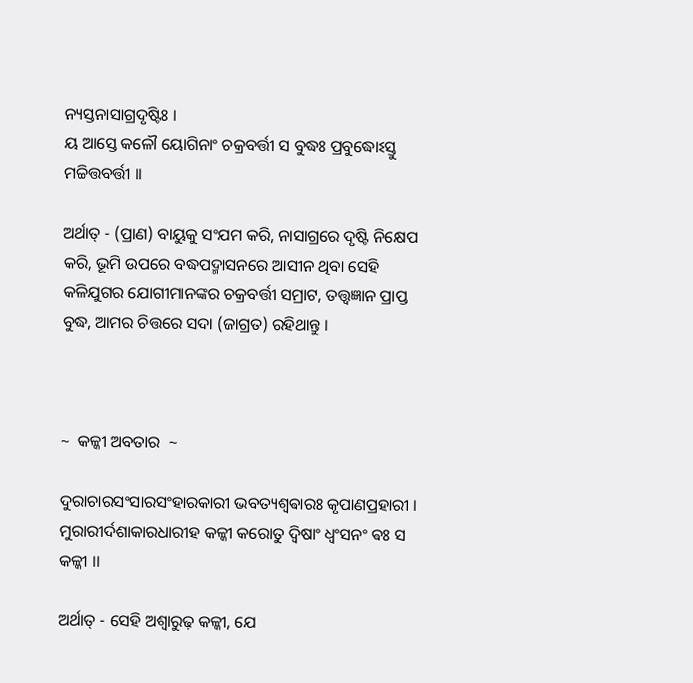ନ୍ୟସ୍ତନାସାଗ୍ରଦୃଷ୍ଟିଃ ।
ୟ ଆସ୍ତେ କଳୌ ୟୋଗିନାଂ ଚକ୍ରବର୍ତ୍ତୀ ସ ବୁଦ୍ଧଃ ପ୍ରବୁଦ୍ଧୋଽସ୍ତୁ ମଚ୍ଚିତ୍ତବର୍ତ୍ତୀ ।।

ଅର୍ଥାତ୍ - (ପ୍ରାଣ) ବାୟୁକୁ ସଂଯମ କରି, ନାସାଗ୍ରରେ ଦୃଷ୍ଟି ନିକ୍ଷେପ କରି, ଭୂମି ଉପରେ ବଦ୍ଧପଦ୍ମାସନରେ ଆସୀନ ଥିବା ସେହି କଳିଯୁଗର ଯୋଗୀମାନଙ୍କର ଚକ୍ରବର୍ତ୍ତୀ ସମ୍ରାଟ, ତତ୍ତ୍ୱଜ୍ଞାନ ପ୍ରାପ୍ତ ବୁଦ୍ଧ, ଆମର ଚିତ୍ତରେ ସଦା (ଜାଗ୍ରତ) ରହିଥାନ୍ତୁ ।



~  କଳ୍କୀ ଅବତାର  ~

ଦୁରାଚାରସଂସାରସଂହାରକାରୀ ଭବତ୍ୟଶ୍ୱଵାରଃ କୃପାଣପ୍ରହାରୀ ।
ମୁରାରୀର୍ଦଶାକାରଧାରୀହ କଳ୍କୀ କରୋତୁ ଦ୍ଵିଷାଂ ଧ୍ବଂସନଂ ଵଃ ସ କଳ୍କୀ ।।

ଅର୍ଥାତ୍ - ସେହି ଅଶ୍ବାରୁଢ଼ କଳ୍କୀ, ଯେ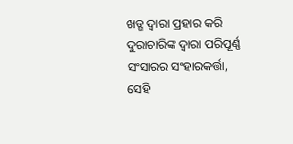ଖଡ୍ଗ ଦ୍ୱାରା ପ୍ରହାର କରି ଦୁରାଚାରିଙ୍କ ଦ୍ଵାରା ପରିପୂର୍ଣ୍ଣ ସଂସାରର ସଂହାରକର୍ତ୍ତା, ସେହି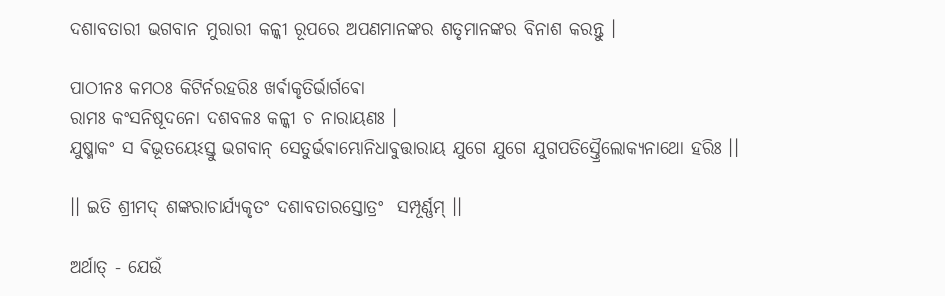ଦଶାବତାରୀ ଭଗବାନ ମୁରାରୀ କଳ୍କୀ ରୂପରେ ଅପଣମାନଙ୍କର ଶତୃମାନଙ୍କର ବିନାଶ କରନ୍ତୁ ।

ପାଠୀନଃ କମଠଃ କିଟିର୍ନରହରିଃ ଖର୍ଵାକୃତିର୍ଭାର୍ଗଵୋ
ରାମଃ କଂସନିଷୂଦନୋ ଦଶବଳଃ କଳ୍କୀ ଚ ନାରାୟଣଃ ।
ଯୁଷ୍ମାକଂ ସ ଵିଭୂତୟେଽସ୍ତୁ ଭଗବାନ୍ ସେତୁର୍ଭଵାମ୍ଭୋନିଧାଵୁତ୍ତାରାୟ ଯୁଗେ ଯୁଗେ ଯୁଗପତିସ୍ତ୍ରୈଲୋକ୍ୟନାଥୋ ହରିଃ ।।

।। ଇତି ଶ୍ରୀମଦ୍ ଶଙ୍କରାଚାର୍ଯ୍ୟକୃତଂ ଦଶାବତାରସ୍ତୋତ୍ରଂ  ସମ୍ପୂର୍ଣ୍ଣମ୍ ।।

ଅର୍ଥାତ୍ - ଯେଉଁ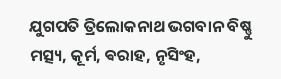ଯୁଗପତି ତ୍ରିଲୋକନାଥ ଭଗବାନ ବିଷ୍ଣୁ ମତ୍ସ୍ୟ, କୂର୍ମ, ଵରାହ, ନୃସିଂହ,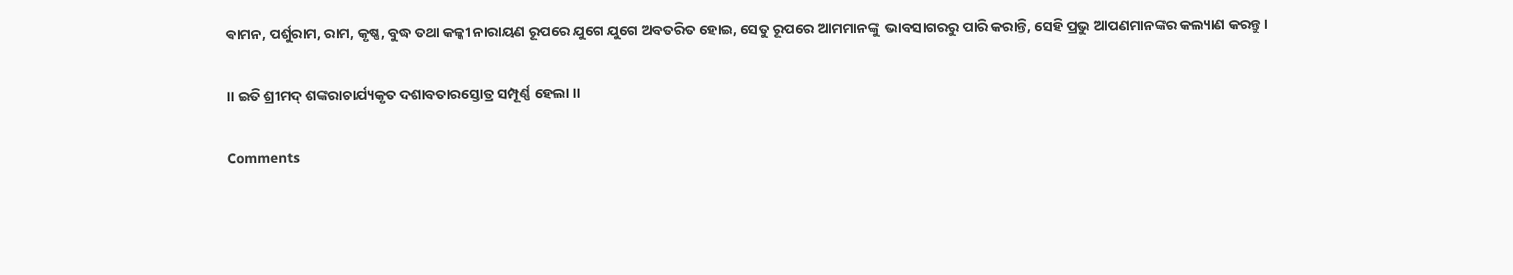ଵାମନ, ପର୍ଶୁରାମ, ରାମ, କୃଷ୍ଣ, ବୁଦ୍ଧ ତଥା କଳ୍କୀ ନାରାୟଣ ରୂପରେ ଯୁଗେ ଯୁଗେ ଅବତରିତ ହୋଇ, ସେତୁ ରୂପରେ ଆମମାନଙ୍କୁ  ଭାବସାଗରରୁ ପାରି କରାନ୍ତି, ସେହି ପ୍ରଭୁ ଆପଣମାନଙ୍କର କଲ୍ୟାଣ କରନ୍ତୁ ।

।। ଇତି ଶ୍ରୀମଦ୍ ଶଙ୍କରାଚାର୍ଯ୍ୟକୃତ ଦଶାବତାରସ୍ତୋତ୍ର ସମ୍ପୂର୍ଣ୍ଣ ହେଲା ।।

Comments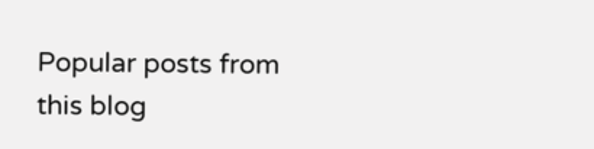Popular posts from this blog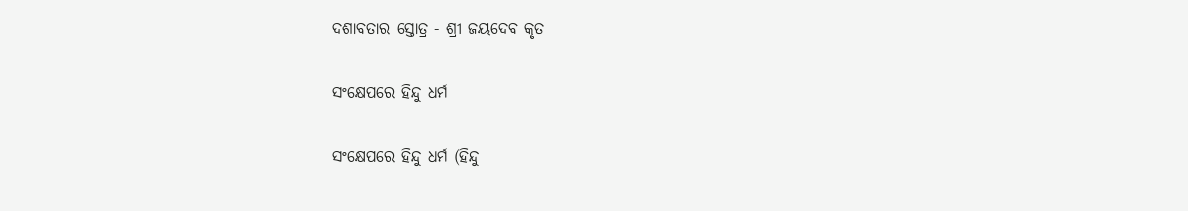ଦଶାବତାର ସ୍ତୋତ୍ର - ଶ୍ରୀ ଜୟଦେବ କୃତ

ସଂକ୍ଷେପରେ ହିନ୍ଦୁ ଧର୍ମ

ସଂକ୍ଷେପରେ ହିନ୍ଦୁ ଧର୍ମ (ହିନ୍ଦୁ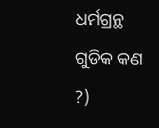ଧର୍ମଗ୍ରନ୍ଥ ଗୁଡିକ କଣ ?)